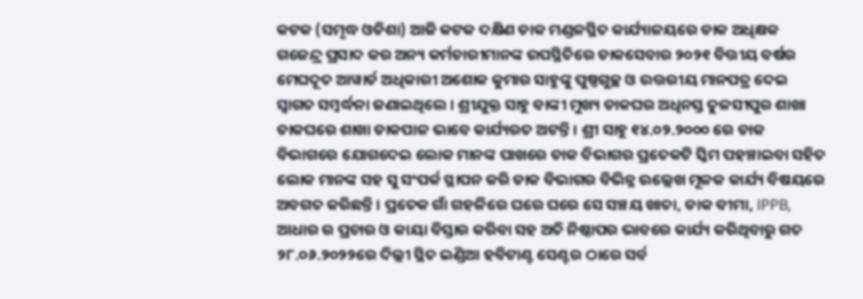କଟକ (ସମୃଦ୍ଧ ଓଡିଶା) ଆଜି କଟକ ଦକ୍ଷିଣ ଡାକ ମଣ୍ଡଳସ୍ଥିତ କାର୍ଯ୍ୟାଳୟରେ ଡାକ ଅଧିକ୍ଷକ ଗଜେନ୍ଦ୍ର ପ୍ରସାଦ କର ଅନ୍ୟ କର୍ମଚାରୀମାନଙ୍କ ଉପସ୍ଥିତିରେ ଡାକସେବାର ୨୦୨୧ ବିତ୍ତୀୟ ବର୍ଷର ମେଘଦୂତ ଆୱାର୍ଡ ଅଧିକାରୀ ଅଶୋକ କୁମାର ସାହୁଙ୍କୁ ପୁଷ୍ପଗୁଚ୍ଛ ଓ ଉତ୍ତରୀୟ ମାନପତ୍ର ଦେଇ ସ୍ୱାଗତ ସମ୍ବର୍ଦ୍ଧନା ଜଣାଇଥିଲେ । ଶ୍ରୀଯୁକ୍ତ ସାହୁ ବାଙ୍କୀ ମୁଖ୍ୟ ଡାକଘର ଅଧିନସ୍ତ ତୁଳସୀପୁର ଶାଖା ଡାକଘରେ ଶାଖା ଡାକପାଳ ଭାବେ କାର୍ଯ୍ୟରତ ଅଟନ୍ତି । ଶ୍ରୀ ସାହୁ ୧୪.୦୨.୨୦୦୦ ରେ ଡାକ ବିଭାଗରେ ଯୋଗଦେଇ ଲୋକ ମାନଙ୍କ ପାଖରେ ଡାକ ବିଭାଗର ପ୍ରତେକଟି ସ୍କିମ ପହଞ୍ଚାଇବା ସହିତ ଲୋକ ମାନଙ୍କ ସହ ସୁ ସଂପର୍କ ସ୍ଥାପନ କରି ଡାକ ବିଭାଗର ବିଭିନ୍ନ ଉଲ୍ଲେଖ ମୂଳକ କାର୍ଯ୍ୟ ବିଷୟରେ ଅବଗତ କରିଛନ୍ତି । ପ୍ରତେକ ଗାଁ ଗହଳିରେ ଘରେ ଘରେ ସେ ସଞ୍ଚୟ ଖାତା, ଡାକ ବୀମା, IPPB, ଆଧାର ର ପ୍ରଚାର ଓ କାୟା ବିସ୍ତାର କରିବା ସହ ଅତି ନିଷ୍ଠାପର ଭାବରେ କାର୍ଯ୍ୟ କରିଥିବାରୁ ଗତ ୨୮.୦୬.୨୦୨୨ରେ ଦିଲ୍ଲୀ ସ୍ଥିତ ଇଣ୍ଡିଆ ହବିଟାଣ୍ଟ ସେଣ୍ଟର ଠାରେ ସର୍ବ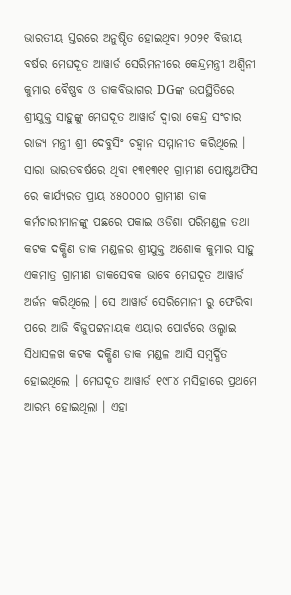ଭାରତୀୟ ସ୍ତରରେ ଅନୁଷ୍ଠିତ ହୋଇଥିବା ୨୦୨୧ ବିତ୍ତୀୟ ବର୍ଷର ମେଘଦୂତ ଆୱାର୍ଡ ସେରିମନୀରେ କେନ୍ଦ୍ରମନ୍ତ୍ରୀ ଅଶ୍ୱିନୀ କୁମାର ବୈଷ୍ଣବ ଓ ଡାକବିଭାଗର DGଙ୍କ ଉପସ୍ଥିତିରେ ଶ୍ରୀଯୁକ୍ତ ସାହୁଙ୍କୁ ମେଘଦୂତ ଆୱାର୍ଡ ଦ୍ୱାରା କେନ୍ଦ୍ର ସଂଚାର ରାଜ୍ୟ ମନ୍ତ୍ରୀ ଶ୍ରୀ ଦେବୁସିଂ ଚହ୍ୱାନ ସମ୍ମାନୀତ କରିଥିଲେ । ସାରା ଭାରତବର୍ଷରେ ଥିବା ୧୩୧୩୧୧ ଗ୍ରାମୀଣ ପୋଷ୍ଟଅଫିସ ରେ କାର୍ଯ୍ୟରତ ପ୍ରାୟ ୪୫୦୦୦୦ ଗ୍ରାମୀଣ ଡାକ କର୍ମଚାରୀମାନଙ୍କୁ ପଛରେ ପକାଇ ଓଡିଶା ପରିମଣ୍ଡଳ ତଥା କଟକ ଦକ୍ଷିଣ ଡାକ ମଣ୍ଡଳର ଶ୍ରୀଯୁକ୍ତ ଅଶୋକ କୁମାର ସାହୁ ଏକମାତ୍ର ଗ୍ରାମୀଣ ଡାକସେବକ ଭାବେ ମେଘଦୂତ ଆୱାର୍ଡ ଅର୍ଜନ କରିଥିଲେ । ସେ ଆୱାର୍ଡ ସେରିମୋନୀ ରୁ ଫେରିବା ପରେ ଆଜି ବିଜୁପଟ୍ଟନାୟକ ଏୟାର ପୋର୍ଟରେ ଓଲ୍ହାଇ ସିଧାସଳଖ କଟକ ଦକ୍ଷିଣ ଡାକ ମଣ୍ଡଳ ଆସି ସମ୍ବର୍ଦ୍ଧିତ ହୋଇଥିଲେ । ମେଘଦୂତ ଆୱାର୍ଡ ୧୯୮୪ ମସିହାରେ ପ୍ରଥମେ ଆରମ୍ଭ ହୋଇଥିଲା । ଏହା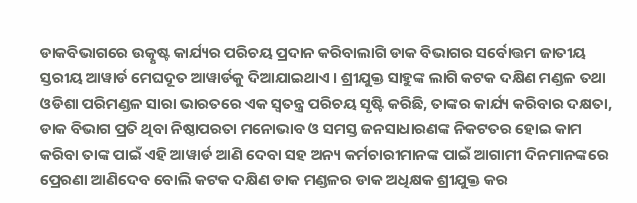ଡାକବିଭାଗରେ ଉତ୍କୃଷ୍ଟ କାର୍ଯ୍ୟର ପରିଚୟ ପ୍ରଦାନ କରିବାଲାଗି ଡାକ ବିଭାଗର ସର୍ବୋତ୍ତମ ଜାତୀୟ ସ୍ତରୀୟ ଆୱାର୍ଡ ମେଘଦୂତ ଆୱାର୍ଡକୁ ଦିଆଯାଇଥାଏ । ଶ୍ରୀଯୁକ୍ତ ସାହୁଙ୍କ ଲାଗି କଟକ ଦକ୍ଷିଣ ମଣ୍ଡଳ ତଥା ଓଡିଶା ପରିମଣ୍ଡଳ ସାରା ଭାରତରେ ଏକ ସ୍ୱତନ୍ତ୍ର ପରିଚୟ ସୃଷ୍ଟି କରିଛି, ତାଙ୍କର କାର୍ଯ୍ୟ କରିବାର ଦକ୍ଷତା, ଡାକ ବିଭାଗ ପ୍ରତି ଥିବା ନିଷ୍ଠାପରତା ମନୋଭାବ ଓ ସମସ୍ତ ଜନସାଧାରଣଙ୍କ ନିକଟତର ହୋଇ କାମ କରିବା ତାଙ୍କ ପାଇଁ ଏହି ଆୱାର୍ଡ ଆଣି ଦେବା ସହ ଅନ୍ୟ କର୍ମଚାରୀମାନଙ୍କ ପାଇଁ ଆଗାମୀ ଦିନମାନଙ୍କରେ ପ୍ରେରଣା ଆଣିଦେବ ବୋଲି କଟକ ଦକ୍ଷିଣ ଡାକ ମଣ୍ଡଳର ଡାକ ଅଧିକ୍ଷକ ଶ୍ରୀଯୁକ୍ତ କର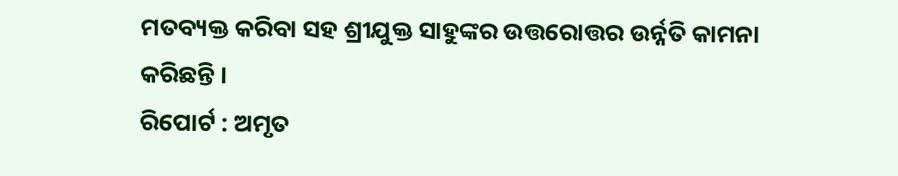ମତବ୍ୟକ୍ତ କରିବା ସହ ଶ୍ରୀଯୁକ୍ତ ସାହୁଙ୍କର ଉତ୍ତରୋତ୍ତର ଉର୍ନ୍ନତି କାମନା କରିଛନ୍ତି ।
ରିପୋର୍ଟ : ଅମୃତ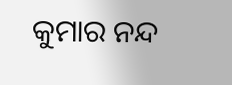କୁମାର ନନ୍ଦ